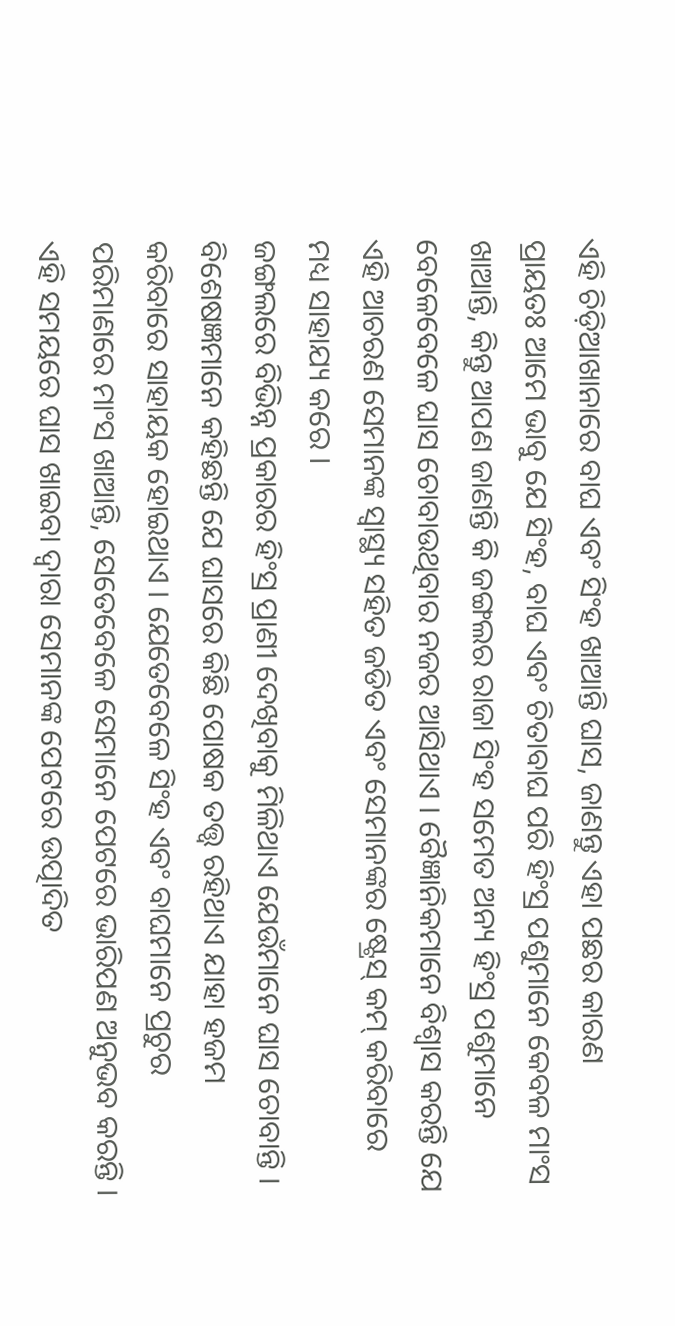ଏହି ଚିଡ଼ିଆଖାନାରେ ବାଘ ଏବଂ ସିଂହ ଖାଆନ୍ତି ଘାସ, ଜାଣନ୍ତୁ ଏହା ପଛର କାରଣ
ପ୍ରାୟତଃ ଆମେ ଭାବୁ ଯେ ସିଂହ, ବାଘ ଏବଂ ଚିତାବାଘ ପରି ହିଂସ୍ର ପଶୁମାନେ କେବଳ ମାଂସ ଖାଆନ୍ତି, କିନ୍ତୁ ଆପଣ ଜାଣନ୍ତି କି ଜଙ୍ଗଲର ରାଜା ସିଂହ ସମେତ ଅନ୍ୟ ହିଂସ୍ର ପଶୁମାନେ ବେଳେବେଳେ ଘାସ ଚୋବାଉଥିବାର ନଜର ଆସିଥାଏ । ବୈଜ୍ଞାନିକମାନେ ବିଶ୍ୱାସ କରନ୍ତି ଯେ ଏହି ଆଚରଣ ସେମାନଙ୍କ ସ୍ୱାସ୍ଥ୍ୟ ସହିତ ଜଡିତ ଏବଂ ସେମାନଙ୍କର ଷ୍ଟ୍ରେସ୍ କମ୍ କରିବାରେ ମଧ୍ୟ ସାହାଯ୍ୟ କରେ ।
ଜଙ୍ଗଲରେ ବିଭିନ୍ନ ପ୍ରକାରର ହିଂସ୍ର ପ୍ରାଣୀ ଦେଖିବାକୁ ମିଳିଥାଏ ଯେଉଁମାନେ ଘାସ ଚୋବାନ୍ତି ।
ବିଶେଷଜ୍ଞମାନେ କହିଛନ୍ତି ଯେ ଘାସରେ କିଛି ପୋଷକ ତତ୍ତ୍ୱ ରହିଥାଏ ଯାହା ହଜମ କରିବାରେ ସାହାୟକ ହୋଇଥାଏ । ଯେତେବେଳେ ସିଂହ ଏବଂ ବାଘମାନେ ପ୍ରଚୁର ପରିମାଣରେ ମାଂସ ଖାଆନ୍ତି, ସେତେବେଳେ ସେମାନେ ପେଟରେ ଭାରିପଣ ଅନୁଭବ କରନ୍ତି । ଏହି ସମୟରେ ଘାସ ଖାଇବା ଦ୍ୱାରା ସେମାନଙ୍କ ପେଟରେ ଉତ୍ପାଦିତ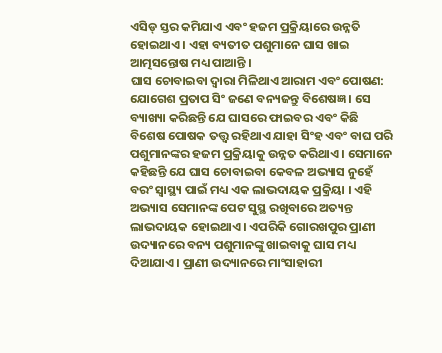ଏସିଡ୍ ସ୍ତର କମିଯାଏ ଏବଂ ହଜମ ପ୍ରକ୍ରିୟାରେ ଉନ୍ନତି ହୋଇଥାଏ । ଏହା ବ୍ୟତୀତ ପଶୁମାନେ ଘାସ ଖାଇ ଆତ୍ମସନ୍ତୋଷ ମଧ୍ୟ ପାଆନ୍ତି ।
ଘାସ ଚୋବାଇବା ଦ୍ୱାରା ମିଳିଥାଏ ଆରାମ ଏବଂ ପୋଷଣ:
ଯୋଗେଶ ପ୍ରତାପ ସିଂ ଜଣେ ବନ୍ୟଜନ୍ତୁ ବିଶେଷଜ୍ଞ । ସେ ବ୍ୟାଖ୍ୟା କରିଛନ୍ତି ଯେ ଘାସରେ ଫାଇବର ଏବଂ କିଛି ବିଶେଷ ପୋଷକ ତତ୍ତ୍ୱ ରହିଥାଏ ଯାହା ସିଂହ ଏବଂ ବାଘ ପରି ପଶୁମାନଙ୍କର ହଜମ ପ୍ରକ୍ରିୟାକୁ ଉନ୍ନତ କରିଥାଏ । ସେମାନେ କହିଛନ୍ତି ଯେ ଘାସ ଚୋବାଇବା କେବଳ ଅଭ୍ୟାସ ନୁହେଁ ବରଂ ସ୍ୱାସ୍ଥ୍ୟ ପାଇଁ ମଧ୍ୟ ଏକ ଲାଭଦାୟକ ପ୍ରକ୍ରିୟା । ଏହି ଅଭ୍ୟାସ ସେମାନଙ୍କ ପେଟ ସୁସ୍ଥ ରଖିବାରେ ଅତ୍ୟନ୍ତ ଲାଭଦାୟକ ହୋଇଥାଏ । ଏପରିକି ଗୋରଖପୁର ପ୍ରାଣୀ ଉଦ୍ୟାନରେ ବନ୍ୟ ପଶୁମାନଙ୍କୁ ଖାଇବାକୁ ଘାସ ମଧ୍ୟ ଦିଆଯାଏ । ପ୍ରାଣୀ ଉଦ୍ୟାନରେ ମାଂସାହାରୀ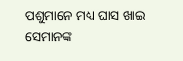ପଶୁମାନେ ମଧ୍ୟ ଘାସ ଖାଇ ସେମାନଙ୍କ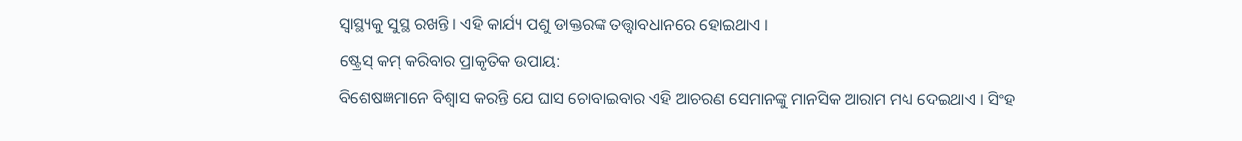ସ୍ୱାସ୍ଥ୍ୟକୁ ସୁସ୍ଥ ରଖନ୍ତି । ଏହି କାର୍ଯ୍ୟ ପଶୁ ଡାକ୍ତରଙ୍କ ତତ୍ତ୍ୱାବଧାନରେ ହୋଇଥାଏ ।
ଷ୍ଟ୍ରେସ୍ କମ୍ କରିବାର ପ୍ରାକୃତିକ ଉପାୟ:
ବିଶେଷଜ୍ଞମାନେ ବିଶ୍ୱାସ କରନ୍ତି ଯେ ଘାସ ଚୋବାଇବାର ଏହି ଆଚରଣ ସେମାନଙ୍କୁ ମାନସିକ ଆରାମ ମଧ୍ୟ ଦେଇଥାଏ । ସିଂହ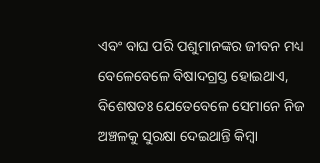ଏବଂ ବାଘ ପରି ପଶୁମାନଙ୍କର ଜୀବନ ମଧ୍ୟ ବେଳେବେଳେ ବିଷାଦଗ୍ରସ୍ତ ହୋଇଥାଏ, ବିଶେଷତଃ ଯେତେବେଳେ ସେମାନେ ନିଜ ଅଞ୍ଚଳକୁ ସୁରକ୍ଷା ଦେଇଥାନ୍ତି କିମ୍ବା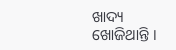ଖାଦ୍ୟ ଖୋଜିଥାନ୍ତି ।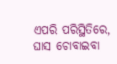ଏପରି ପରିସ୍ଥିତିରେ, ଘାସ ଚୋବାଇବା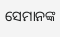ସେମାନଙ୍କ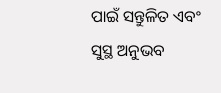ପାଇଁ ସନ୍ତୁଳିତ ଏବଂ ସୁସ୍ଥ ଅନୁଭବ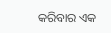କରିବାର ଏକ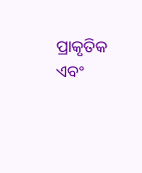ପ୍ରାକୃତିକ ଏବଂ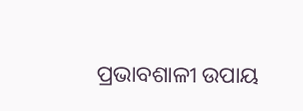ପ୍ରଭାବଶାଳୀ ଉପାୟ